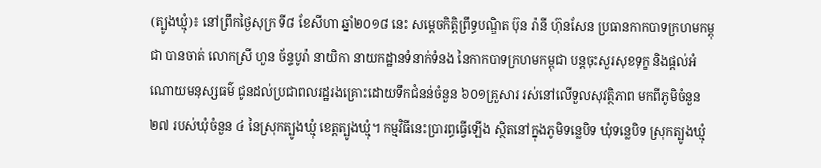(ត្បូងឃ្មុំ)៖ នៅព្រឹកថ្ងៃសុក្រ ទី៨ ខែសីហា ឆ្នាំ២០១៨ នេះ សម្តេចកិត្តិព្រឹទ្ធបណ្ឌិត ប៊ុន រ៉ានី ហ៊ុនសែន ប្រធានកាកបាទក្រហមកម្ពុជា បានចាត់ លោកស្រី ហួន ច័ន្ទបូរ៉ា នាយិកា នាយកដ្ឋានទំនាក់ទំនង នៃកាកបាទក្រហមកម្ពុជា បន្តចុះសួរសុខទុក្ខ និងផ្តល់អំណោយមនុស្សធម៌ ជូនដល់ប្រជាពលរដ្ឋរងគ្រោះដោយទឹកជំនន់ចំនួន ៦០១គ្រួសារ រស់នៅលើទួលសុវត្ថិភាព មកពីភូមិចំនួន ២៧ របស់ឃុំចំនួន ៤ នៃស្រុកត្បូងឃ្មុំ ខេត្តត្បូងឃ្មុំ។ កម្មវិធីនេះប្រារព្ធធ្វើឡើង ស្ថិតនៅក្នុងភូមិទន្លេបិទ ឃុំទន្លេបិទ ស្រុកត្បូងឃ្មុំ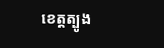ខេត្ដត្បូង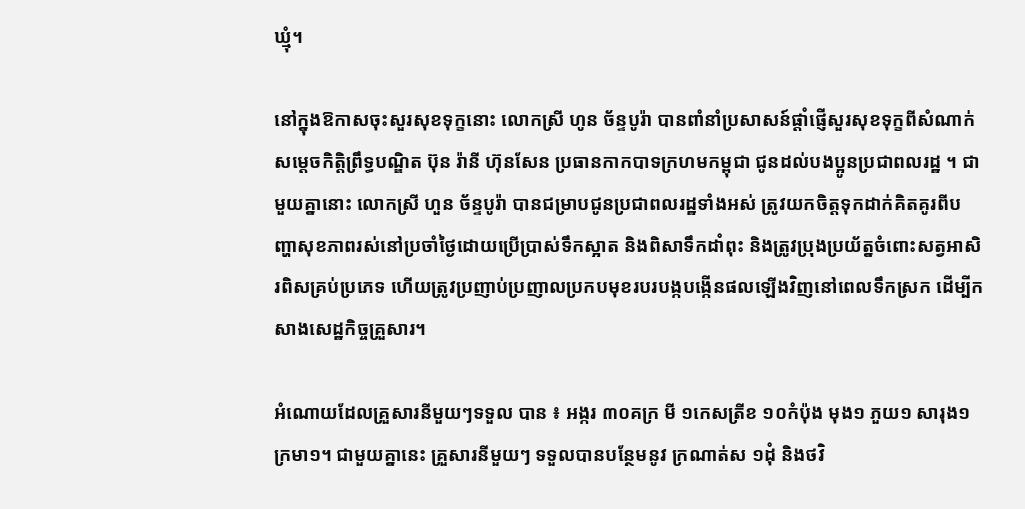ឃ្មុំ។

នៅក្នុងឱកាសចុះសួរសុខទុក្ខនោះ លោកស្រី ហូន ច័ន្ទបូរ៉ា បានពាំនាំប្រសាសន៍ផ្តាំផ្ញើសួរសុខទុក្ខពីសំណាក់ សម្តេចកិត្តិព្រឹទ្ធបណ្ឌិត ប៊ុន រ៉ានី ហ៊ុនសែន ប្រធានកាកបាទក្រហមកម្ពុជា ជូនដល់បងប្អូនប្រជាពលរដ្ឋ ។ ជាមួយគ្នានោះ លោកស្រី ហួន ច័ន្ទបូរ៉ា បានជម្រាបជូនប្រជាពលរដ្ឋទាំងអស់ ត្រូវយកចិត្តទុកដាក់គិតគូរពីបញ្ហាសុខភាពរស់នៅប្រចាំថ្ងៃដោយប្រើប្រាស់ទឹកស្អាត និងពិសាទឹកដាំពុះ និងត្រូវប្រុងប្រយ័ត្នចំពោះសត្វអាសិរពិសគ្រប់ប្រភេទ ហើយត្រូវប្រញាប់ប្រញាលប្រកបមុខរបរបង្កបង្កើនផលឡើងវិញនៅពេលទឹកស្រក ដើម្បីកសាងសេដ្ឋកិច្ចគ្រួសារ។

អំណោយដែលគ្រួសារនីមួយៗទទួល បាន ៖ អង្ករ ៣០គក្រ មី ១កេសត្រីខ ១០កំប៉ុង មុង១ ភួយ១ សារុង១ ក្រមា១។ ជាមួយគ្នានេះ គ្រួសារនីមួយៗ ទទួលបានបន្ថែមនូវ ក្រណាត់ស ១ដុំ និងថវិ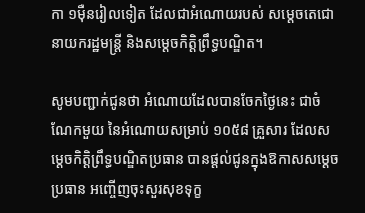កា ១ម៉ឺនរៀលទៀត ដែលជាអំណោយរបស់ សម្តេចតេជោនាយករដ្ឋមន្ត្រី និងសម្តេចកិត្តិព្រឹទ្ធបណ្ឌិត។

សូមបញ្ជាក់ជូនថា អំណោយដែលបានចែកថ្ងៃនេះ ជាចំណែកមួយ នៃអំណោយសម្រាប់ ១០៥៨ គ្រួសារ ដែលសម្តេចកិត្តិព្រឹទ្ធបណ្ឌិតប្រធាន បានផ្តល់ជូនក្នុងឱកាសសម្តេចប្រធាន អញ្ចើញចុះសួរសុខទុក្ខ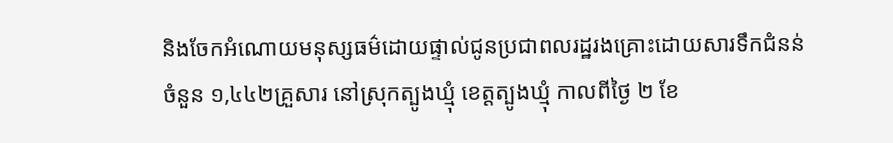និងចែកអំណោយមនុស្សធម៌ដោយផ្ទាល់ជូនប្រជាពលរដ្ឋរងគ្រោះដោយសារទឹកជំនន់ ចំនួន ១,៤៤២គ្រួសារ នៅស្រុកត្បូងឃ្មុំ ខេត្ដត្បូងឃ្មុំ កាលពីថ្ងៃ ២ ខែ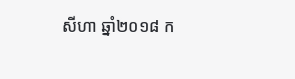សីហា ឆ្នាំ២០១៨ ក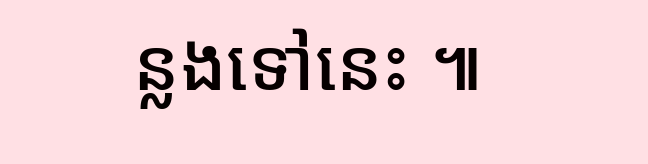ន្លងទៅនេះ ៕